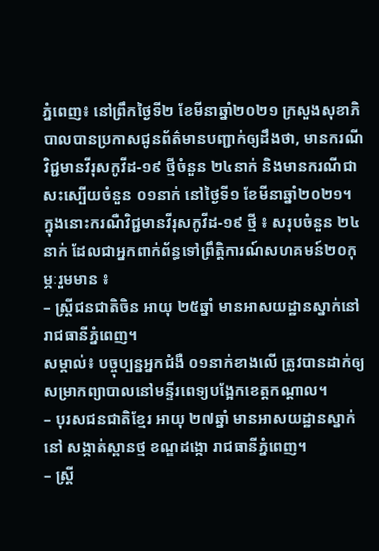ភ្នំពេញ៖ នៅព្រឹកថ្ងៃទី២ ខែមីនាឆ្នាំ២០២១ ក្រសួងសុខាភិបាលបានប្រកាសជូនព័ត៌មានបញ្ជាក់ឲ្យដឹងថា, មានករណីវិជ្ជមានវីរុសកូវីដ-១៩ ថ្មីចំនួន ២៤នាក់ និងមានករណីជាសះស្បេីយចំនួន ០១នាក់ នៅថ្ងៃទី១ ខែមីនាឆ្នាំ២០២១។
ក្នុងនោះករណឺវិជ្ជមានវីរុសកូវីដ-១៩ ថ្មី ៖ សរុបចំនួន ២៤នាក់ ដែលជាអ្នកពាក់ព័ន្ធទៅព្រឹត្តិការណ៍សហគមន៍២០កុម្ភៈរួមមាន ៖
– ស្ត្រីជនជាតិចិន អាយុ ២៥ឆ្នាំ មានអាសយដ្ឋានស្នាក់នៅ រាជធានីភ្នំពេញ។
សម្គាល់៖ បច្ចុប្បន្នអ្នកជំងឺ ០១នាក់ខាងលើ ត្រូវបានដាក់ឲ្យសម្រាកព្យាបាលនៅមន្ទីរពេទ្យបង្អែកខេត្តកណ្តាល។
– បុរសជនជាតិខ្មែរ អាយុ ២៧ឆ្នាំ មានអាសយដ្ឋានស្នាក់នៅ សង្កាត់ស្ពានថ្ម ខណ្ឌដង្កោ រាជធានីភ្នំពេញ។
– ស្ត្រី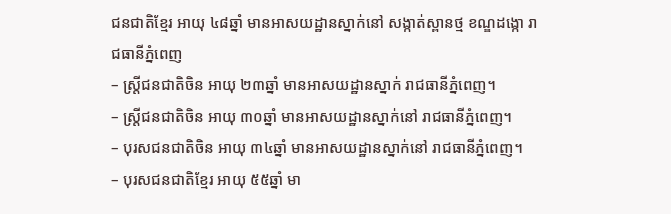ជនជាតិខ្មែរ អាយុ ៤៨ឆ្នាំ មានអាសយដ្ឋានស្នាក់នៅ សង្កាត់ស្ពានថ្ម ខណ្ឌដង្កោ រាជធានីភ្នំពេញ
– ស្ត្រីជនជាតិចិន អាយុ ២៣ឆ្នាំ មានអាសយដ្ឋានស្នាក់ រាជធានីភ្នំពេញ។
– ស្ត្រីជនជាតិចិន អាយុ ៣០ឆ្នាំ មានអាសយដ្ឋានស្នាក់នៅ រាជធានីភ្នំពេញ។
– បុរសជនជាតិចិន អាយុ ៣៤ឆ្នាំ មានអាសយដ្ឋានស្នាក់នៅ រាជធានីភ្នំពេញ។
– បុរសជនជាតិខ្មែរ អាយុ ៥៥ឆ្នាំ មា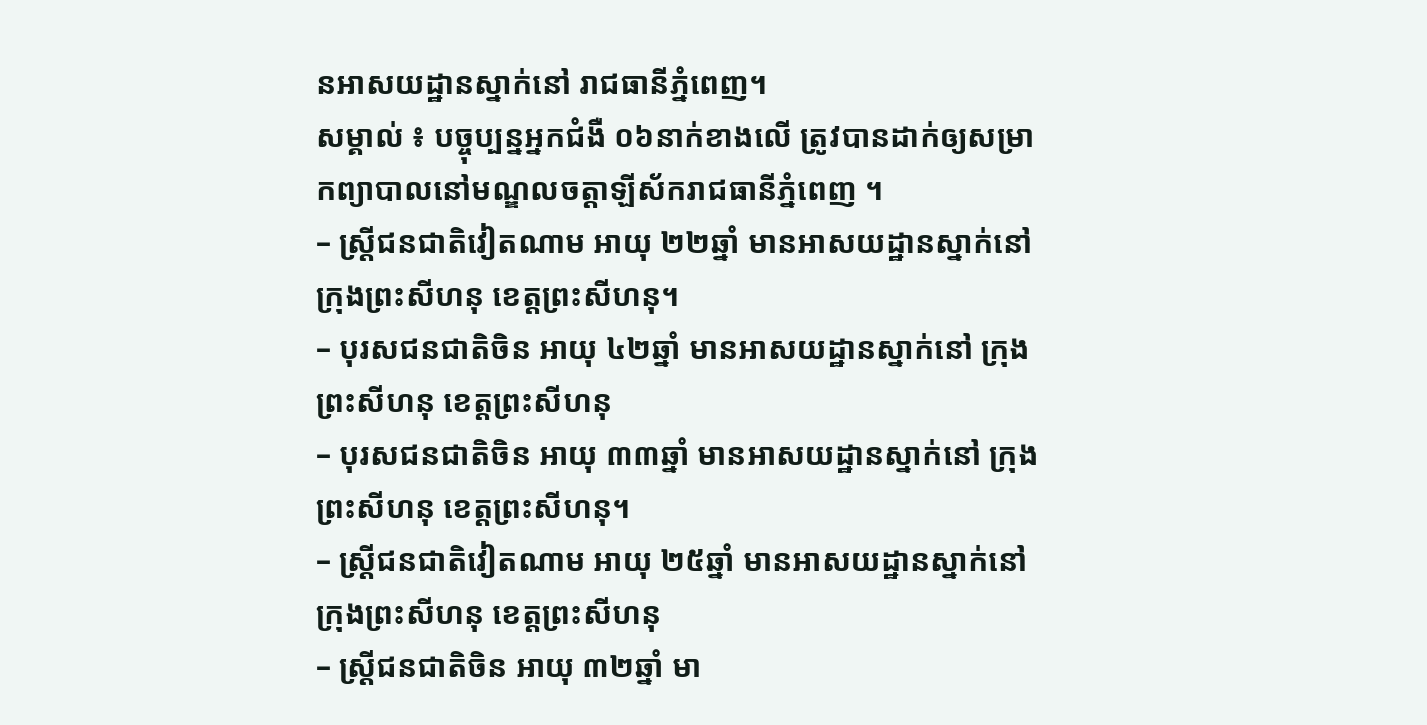នអាសយដ្ឋានស្នាក់នៅ រាជធានីភ្នំពេញ។
សម្គាល់ ៖ បច្ចុប្បន្នអ្នកជំងឺ ០៦នាក់ខាងលើ ត្រូវបានដាក់ឲ្យសម្រាកព្យាបាលនៅមណ្ឌលចត្តាឡីស័ករាជធានីភ្នំពេញ ។
– ស្ត្រីជនជាតិវៀតណាម អាយុ ២២ឆ្នាំ មានអាសយដ្ឋានស្នាក់នៅ ក្រុងព្រះសីហនុ ខេត្តព្រះសីហនុ។
– បុរសជនជាតិចិន អាយុ ៤២ឆ្នាំ មានអាសយដ្ឋានស្នាក់នៅ ក្រុងព្រះសីហនុ ខេត្តព្រះសីហនុ
– បុរសជនជាតិចិន អាយុ ៣៣ឆ្នាំ មានអាសយដ្ឋានស្នាក់នៅ ក្រុងព្រះសីហនុ ខេត្តព្រះសីហនុ។
– ស្ត្រីជនជាតិវៀតណាម អាយុ ២៥ឆ្នាំ មានអាសយដ្ឋានស្នាក់នៅ ក្រុងព្រះសីហនុ ខេត្តព្រះសីហនុ
– ស្ត្រីជនជាតិចិន អាយុ ៣២ឆ្នាំ មា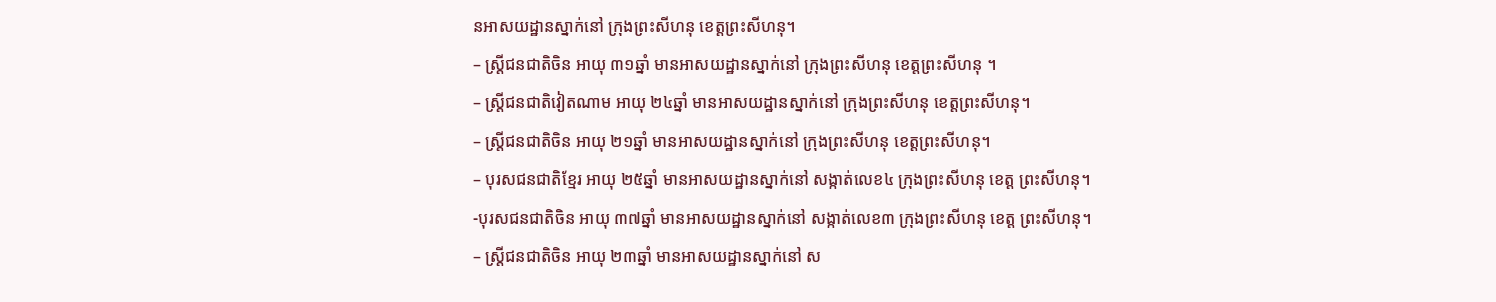នអាសយដ្ឋានស្នាក់នៅ ក្រុងព្រះសីហនុ ខេត្តព្រះសីហនុ។
– ស្ត្រីជនជាតិចិន អាយុ ៣១ឆ្នាំ មានអាសយដ្ឋានស្នាក់នៅ ក្រុងព្រះសីហនុ ខេត្តព្រះសីហនុ ។
– ស្ត្រីជនជាតិវៀតណាម អាយុ ២៤ឆ្នាំ មានអាសយដ្ឋានស្នាក់នៅ ក្រុងព្រះសីហនុ ខេត្តព្រះសីហនុ។
– ស្ត្រីជនជាតិចិន អាយុ ២១ឆ្នាំ មានអាសយដ្ឋានស្នាក់នៅ ក្រុងព្រះសីហនុ ខេត្តព្រះសីហនុ។
– បុរសជនជាតិខ្មែរ អាយុ ២៥ឆ្នាំ មានអាសយដ្ឋានស្នាក់នៅ សង្កាត់លេខ៤ ក្រុងព្រះសីហនុ ខេត្ត ព្រះសីហនុ។
-បុរសជនជាតិចិន អាយុ ៣៧ឆ្នាំ មានអាសយដ្ឋានស្នាក់នៅ សង្កាត់លេខ៣ ក្រុងព្រះសីហនុ ខេត្ត ព្រះសីហនុ។
– ស្ត្រីជនជាតិចិន អាយុ ២៣ឆ្នាំ មានអាសយដ្ឋានស្នាក់នៅ ស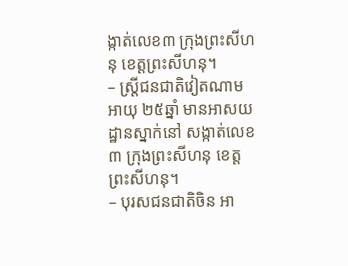ង្កាត់លេខ៣ ក្រុងព្រះសីហនុ ខេត្តព្រះសីហនុ។
– ស្ត្រីជនជាតិវៀតណាម អាយុ ២៥ឆ្នាំ មានអាសយដ្ឋានស្នាក់នៅ សង្កាត់លេខ៣ ក្រុងព្រះសីហនុ ខេត្តព្រះសីហនុ។
– បុរសជនជាតិចិន អា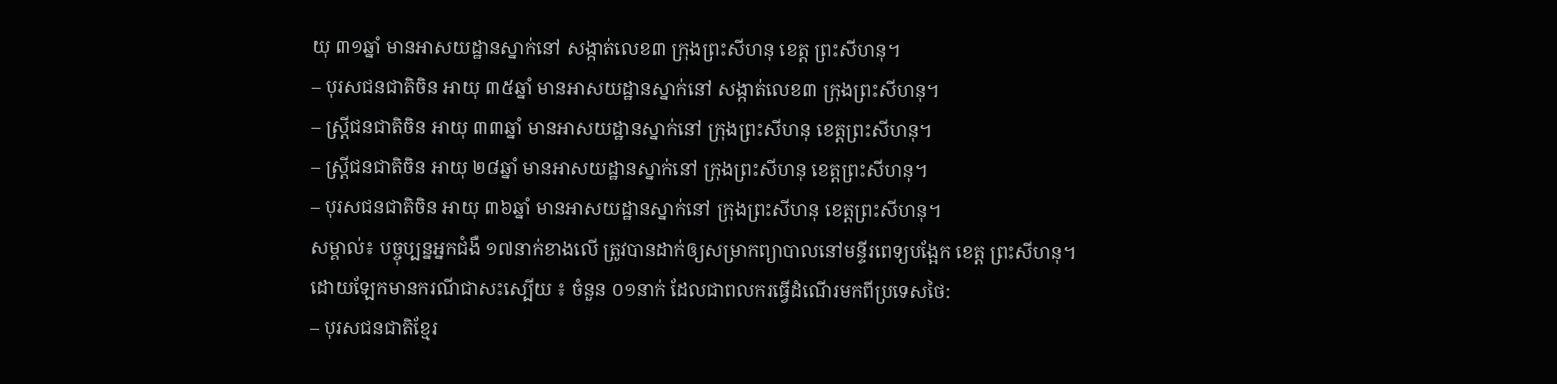យុ ៣១ឆ្នាំ មានអាសយដ្ឋានស្នាក់នៅ សង្កាត់លេខ៣ ក្រុងព្រះសីហនុ ខេត្ត ព្រះសីហនុ។
– បុរសជនជាតិចិន អាយុ ៣៥ឆ្នាំ មានអាសយដ្ឋានស្នាក់នៅ សង្កាត់លេខ៣ ក្រុងព្រះសីហនុ។
– ស្ត្រីជនជាតិចិន អាយុ ៣៣ឆ្នាំ មានអាសយដ្ឋានស្នាក់នៅ ក្រុងព្រះសីហនុ ខេត្តព្រះសីហនុ។
– ស្ត្រីជនជាតិចិន អាយុ ២៨ឆ្នាំ មានអាសយដ្ឋានស្នាក់នៅ ក្រុងព្រះសីហនុ ខេត្តព្រះសីហនុ។
– បុរសជនជាតិចិន អាយុ ៣៦ឆ្នាំ មានអាសយដ្ឋានស្នាក់នៅ ក្រុងព្រះសីហនុ ខេត្តព្រះសីហនុ។
សម្គាល់៖ បច្ចុប្បន្នអ្នកជំងឺ ១៧នាក់ខាងលើ ត្រូវបានដាក់ឲ្យសម្រាកព្យាបាលនៅមន្ទីរពេទ្យបង្អែក ខេត្ត ព្រះសីហនុ។
ដោយឡែកមានករណីជាសះស្បើយ ៖ ចំនួន ០១នាក់ ដែលជាពលករធ្វើដំណើរមកពីប្រទេសថៃ:
– បុរសជនជាតិខ្មែរ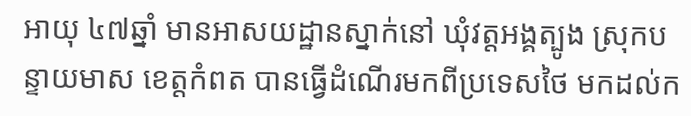អាយុ ៤៧ឆ្នាំ មានអាសយដ្ឋានស្នាក់នៅ ឃុំវត្តអង្គត្បូង ស្រុកបន្ទាយមាស ខេត្តកំពត បានធ្វើដំណើរមកពីប្រទេសថៃ មកដល់ក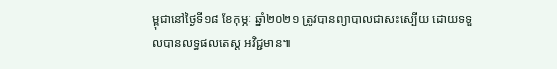ម្ពុជានៅថ្ងៃទី១៨ ខែកុម្ភៈ ឆ្នាំ២០២១ ត្រូវបានព្យាបាលជាសះស្បើយ ដោយទទួលបានលទ្ធផលតេស្ត អវិជ្ជមាន៕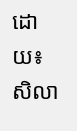ដោយ៖ សិលា